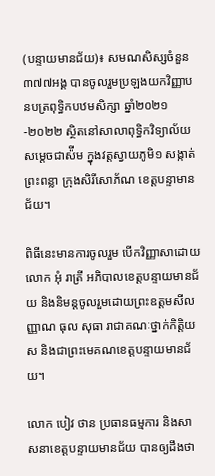(បន្ទាយមានជ័យ)៖ សមណសិស្សចំនួន ៣៧៧អង្គ បានចូលរួមប្រឡងយកវិញ្ញាបនបត្រពុទ្ធិកបឋមសិក្សា ឆ្នាំ២០២១-២០២២ ស្ថិតនៅសាលាពុទ្ធិកវិទ្យាល័យ សម្តេចជាស៉ីម ក្នុងវត្តស្វាយភូមិ១ សង្កាត់ព្រះពន្លា ក្រុងសិរីសោភ័ណ ខេត្តបន្ទាមានជ័យ។

ពិធីនេះមានការចូលរួម បើកវិញ្ញាសាដោយលោក អុំ រាត្រី អភិបាលខេត្តបន្ទាយមានជ័យ និងនិមន្តចូលរួមដោយព្រះឧត្តមសីលញ្ញាណ ធុល សុធា រាជាគណៈថ្នាក់កិត្តិយស និងជាព្រះមេគណខេត្តបន្ទាយមានជ័យ។

លោក បៀវ ថាន ប្រធានធម្មការ និងសាសនាខេត្តបន្ទាយមានជ័យ បានឲ្យដឹងថា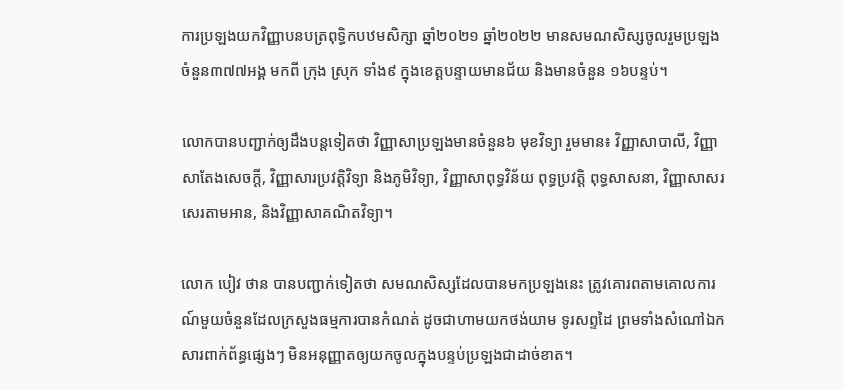ការប្រឡងយកវិញ្ញាបនបត្រពុទ្ធិកបឋមសិក្សា ឆ្នាំ២០២១ ឆ្នាំ២០២២ មានសមណសិស្សចូលរួមប្រឡងចំនួន៣៧៧អង្គ មកពី ក្រុង ស្រុក ទាំង៩ ក្នុងខេត្តបន្ទាយមានជ័យ និងមានចំនួន ១៦បន្ទប់។

លោកបានបញ្ជាក់ឲ្យដឹងបន្តទៀតថា វិញ្ញាសាប្រឡងមានចំនួន៦ មុខវិទ្យា រួមមាន៖ វិញ្ញាសាបាលី, វិញ្ញាសាតែងសេចក្តី, វិញ្ញាសារប្រវត្តិវិទ្យា និងភូមិវិទ្យា, វិញ្ញាសាពុទ្ធវិន័យ ពុទ្ធប្រវត្តិ ពុទ្ធសាសនា, វិញ្ញាសាសរសេរតាមអាន, និងវិញ្ញាសាគណិតវិទ្យា។

លោក បៀវ ថាន បានបញ្ជាក់ទៀតថា សមណសិស្សដែលបានមកប្រឡងនេះ ត្រូវគោរពតាមគោលការណ៍មួយចំនួនដែលក្រសួងធម្មការបានកំណត់ ដូចជាហាមយកថង់យាម ទូរសព្ទដៃ ព្រមទាំងសំណៅឯកសារពាក់ព័ន្ធផ្សេងៗ មិនអនុញ្ញាតឲ្យយកចូលក្នុងបន្ទប់ប្រឡងជាដាច់ខាត។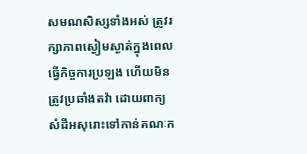សមណសិស្សទាំងអស់ ត្រូវរក្សាភាពស្ងៀមស្ងាត់ក្នុងពេលធ្វើកិច្ចការប្រឡង ហើយមិនត្រូវប្រឆាំងតវ៉ា ដោយពាក្យសំដីអសុរោះទៅកាន់គណៈក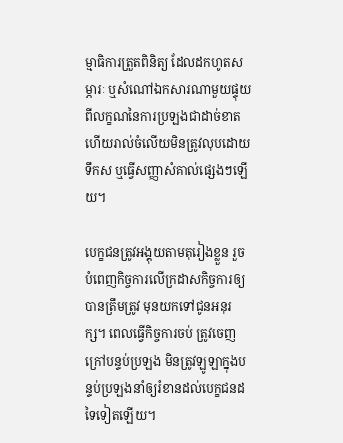ម្មាធិការត្រួតពិនិត្យ ដែលដកហូតសម្ភារៈ ឬសំណៅឯកសារណាមួយផ្ទុយពីលក្ខណនៃការប្រឡងជាដាច់ខាត ហើយរាល់ចំលើយមិនត្រូវលុបដោយទឹកស ឬធ្វើសញ្ញាសំគាល់ផ្សេងៗឡើយ។

បេក្ខជនត្រូវអង្គុយតាមតុរៀងខ្លួន រួចបំពេញកិច្ចការលើក្រដាសកិច្ចការឲ្យបានត្រឹមត្រូវ មុនយកទៅជូនអនុរក្ស។ ពេលធ្វើកិច្ចការចប់ ត្រូវចេញក្រៅបន្ទប់ប្រឡង មិនត្រូវឡូឡាក្នុងបន្ទប់ប្រឡងនាំឲ្យរំខានដល់បេក្ខជនដទៃទៀតឡើយ។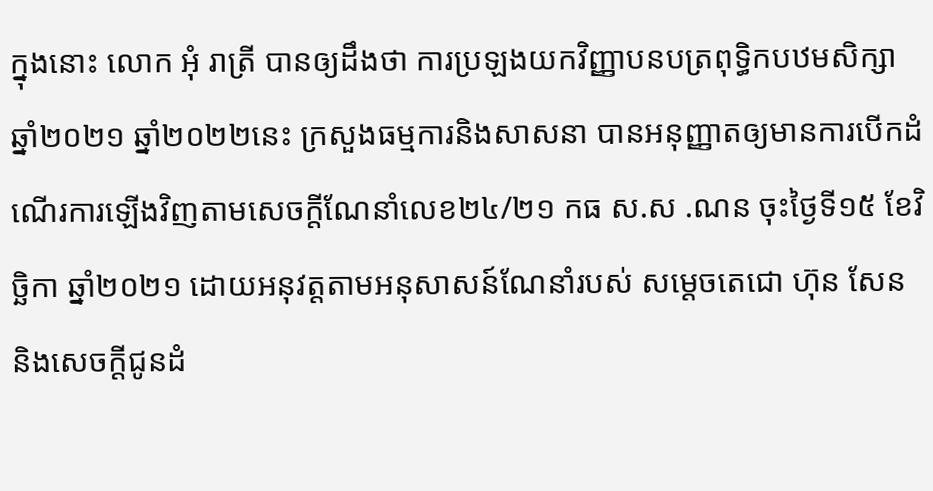ក្នុងនោះ លោក អុំ រាត្រី បានឲ្យដឹងថា ការប្រឡងយកវិញ្ញាបនបត្រពុទ្ធិកបឋមសិក្សា ឆ្នាំ២០២១ ឆ្នាំ២០២២នេះ ក្រសួងធម្មការនិងសាសនា បានអនុញ្ញាតឲ្យមានការបើកដំណើរការឡើងវិញតាមសេចក្តីណែនាំលេខ២៤/២១ កធ ស.ស .ណន ចុះថ្ងៃទី១៥ ខែវិច្ឆិកា ឆ្នាំ២០២១ ដោយអនុវត្តតាមអនុសាសន៍ណែនាំរបស់ សម្តេចតេជោ ហ៊ុន សែន និងសេចក្តីជូនដំ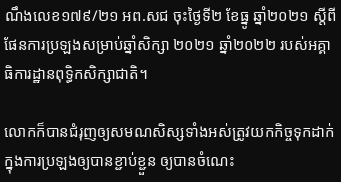ណឹងលេខ១៧៩/២១ អព.សជ ចុះថ្ងៃទី២ ខែធ្នូ ឆ្នាំ២០២១ ស្តីពីផែនការប្រឡងសម្រាប់ឆ្នាំសិក្សា ២០២១ ឆ្នាំ២០២២ របស់អគ្គាធិការដ្ឋានពុទ្ធិកសិក្សាជាតិ។

លោកក៏បានជំរុញឲ្យសមណសិស្សទាំងអស់ត្រូវយកកិច្ចទុកដាក់ក្នុងការប្រឡងឲ្យបានខ្ជាប់ខ្ជួន ឲ្យបានចំណេះ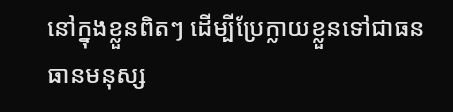នៅក្នុងខ្លួនពិតៗ ដើម្បីប្រែក្លាយខ្លួនទៅជាធនធានមនុស្ស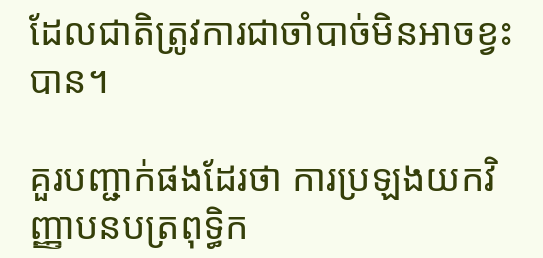ដែលជាតិត្រូវការជាចាំបាច់មិនអាចខ្វះបាន។

គួរបញ្ជាក់ផងដែរថា ការប្រឡងយកវិញ្ញាបនបត្រពុទ្ធិក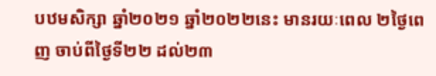បឋមសិក្សា ឆ្នាំ២០២១ ឆ្នាំ២០២២នេះ មានរយៈពេល ២ថ្ងៃពេញ ចាប់ពីថ្ងៃទី២២ ដល់២៣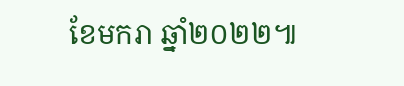ខែមករា ឆ្នាំ២០២២៕